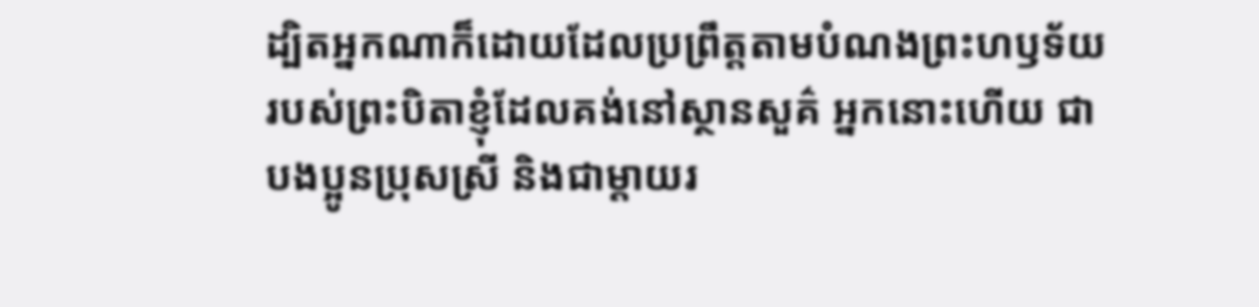ដ្បិតអ្នកណាក៏ដោយដែលប្រព្រឹត្តតាមបំណងព្រះហឫទ័យរបស់ព្រះបិតាខ្ញុំដែលគង់នៅស្ថានសួគ៌ អ្នកនោះហើយ ជាបងប្អូនប្រុសស្រី និងជាម្ដាយរ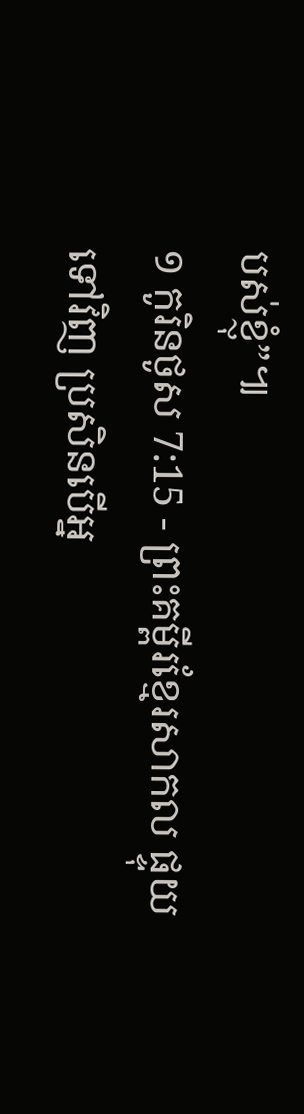បស់ខ្ញុំ”៕
១ កូរិនថូស 7:15 - ព្រះគម្ពីរខ្មែរសាកល ផ្ទុយទៅវិញ ប្រសិនបើអ្ន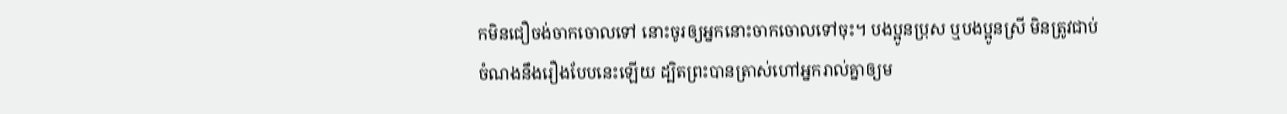កមិនជឿចង់ចាកចោលទៅ នោះចូរឲ្យអ្នកនោះចាកចោលទៅចុះ។ បងប្អូនប្រុស ឬបងប្អូនស្រី មិនត្រូវជាប់ចំណងនឹងរឿងបែបនេះឡើយ ដ្បិតព្រះបានត្រាស់ហៅអ្នករាល់គ្នាឲ្យម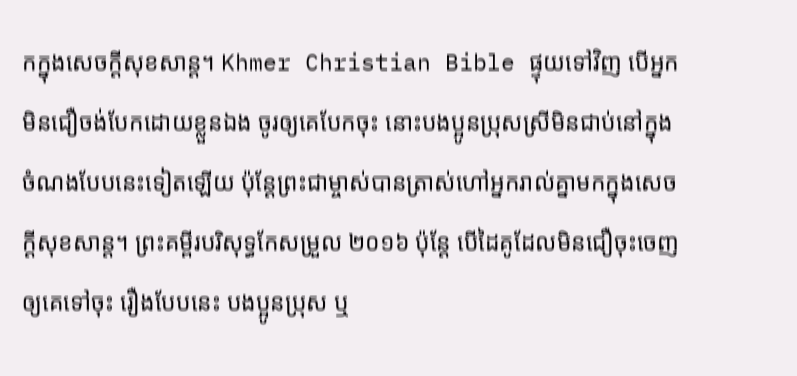កក្នុងសេចក្ដីសុខសាន្ត។ Khmer Christian Bible ផ្ទុយទៅវិញ បើអ្នកមិនជឿចង់បែកដោយខ្លួនឯង ចូរឲ្យគេបែកចុះ នោះបងប្អូនប្រុសស្រីមិនជាប់នៅក្នុងចំណងបែបនេះទៀតឡើយ ប៉ុន្ដែព្រះជាម្ចាស់បានត្រាស់ហៅអ្នករាល់គ្នាមកក្នុងសេចក្ដីសុខសាន្ត។ ព្រះគម្ពីរបរិសុទ្ធកែសម្រួល ២០១៦ ប៉ុន្តែ បើដៃគូដែលមិនជឿចុះចេញ ឲ្យគេទៅចុះ រឿងបែបនេះ បងប្អូនប្រុស ឬ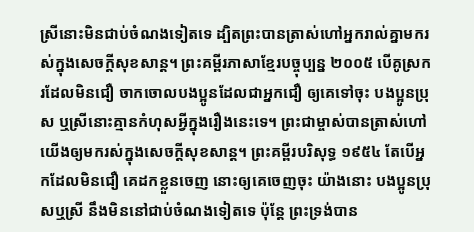ស្រីនោះមិនជាប់ចំណងទៀតទេ ដ្បិតព្រះបានត្រាស់ហៅអ្នករាល់គ្នាមករស់ក្នុងសេចក្តីសុខសាន្ត។ ព្រះគម្ពីរភាសាខ្មែរបច្ចុប្បន្ន ២០០៥ បើគូស្រករដែលមិនជឿ ចាកចោលបងប្អូនដែលជាអ្នកជឿ ឲ្យគេទៅចុះ បងប្អូនប្រុស ឬស្រីនោះគ្មានកំហុសអ្វីក្នុងរឿងនេះទេ។ ព្រះជាម្ចាស់បានត្រាស់ហៅយើងឲ្យមករស់ក្នុងសេចក្ដីសុខសាន្ត។ ព្រះគម្ពីរបរិសុទ្ធ ១៩៥៤ តែបើអ្នកដែលមិនជឿ គេដកខ្លួនចេញ នោះឲ្យគេចេញចុះ យ៉ាងនោះ បងប្អូនប្រុសឬស្រី នឹងមិននៅជាប់ចំណងទៀតទេ ប៉ុន្តែ ព្រះទ្រង់បាន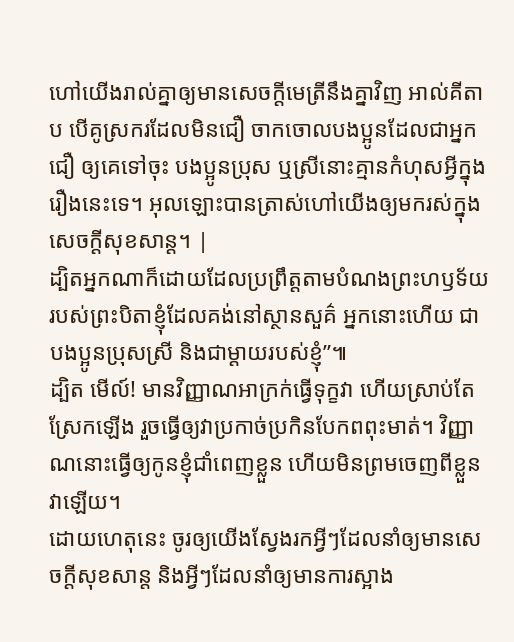ហៅយើងរាល់គ្នាឲ្យមានសេចក្ដីមេត្រីនឹងគ្នាវិញ អាល់គីតាប បើគូស្រករដែលមិនជឿ ចាកចោលបងប្អូនដែលជាអ្នកជឿ ឲ្យគេទៅចុះ បងប្អូនប្រុស ឬស្រីនោះគ្មានកំហុសអ្វីក្នុងរឿងនេះទេ។ អុលឡោះបានត្រាស់ហៅយើងឲ្យមករស់ក្នុងសេចក្ដីសុខសាន្ដ។ |
ដ្បិតអ្នកណាក៏ដោយដែលប្រព្រឹត្តតាមបំណងព្រះហឫទ័យរបស់ព្រះបិតាខ្ញុំដែលគង់នៅស្ថានសួគ៌ អ្នកនោះហើយ ជាបងប្អូនប្រុសស្រី និងជាម្ដាយរបស់ខ្ញុំ”៕
ដ្បិត មើល៍! មានវិញ្ញាណអាក្រក់ធ្វើទុក្ខវា ហើយស្រាប់តែស្រែកឡើង រួចធ្វើឲ្យវាប្រកាច់ប្រកិនបែកពពុះមាត់។ វិញ្ញាណនោះធ្វើឲ្យកូនខ្ញុំជាំពេញខ្លួន ហើយមិនព្រមចេញពីខ្លួនវាឡើយ។
ដោយហេតុនេះ ចូរឲ្យយើងស្វែងរកអ្វីៗដែលនាំឲ្យមានសេចក្ដីសុខសាន្ត និងអ្វីៗដែលនាំឲ្យមានការស្អាង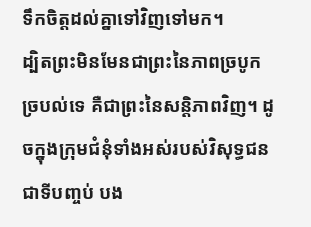ទឹកចិត្តដល់គ្នាទៅវិញទៅមក។
ដ្បិតព្រះមិនមែនជាព្រះនៃភាពច្របូកច្របល់ទេ គឺជាព្រះនៃសន្តិភាពវិញ។ ដូចក្នុងក្រុមជំនុំទាំងអស់របស់វិសុទ្ធជន
ជាទីបញ្ចប់ បង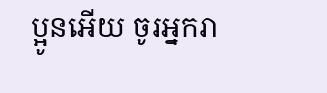ប្អូនអើយ ចូរអ្នករា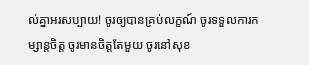ល់គ្នាអរសប្បាយ! ចូរឲ្យបានគ្រប់លក្ខណ៍ ចូរទទួលការកម្សាន្តចិត្ត ចូរមានចិត្តតែមួយ ចូរនៅសុខ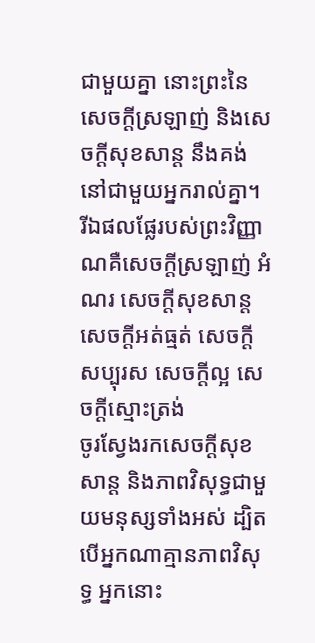ជាមួយគ្នា នោះព្រះនៃសេចក្ដីស្រឡាញ់ និងសេចក្ដីសុខសាន្ត នឹងគង់នៅជាមួយអ្នករាល់គ្នា។
រីឯផលផ្លែរបស់ព្រះវិញ្ញាណគឺសេចក្ដីស្រឡាញ់ អំណរ សេចក្ដីសុខសាន្ត សេចក្ដីអត់ធ្មត់ សេចក្ដីសប្បុរស សេចក្ដីល្អ សេចក្ដីស្មោះត្រង់
ចូរស្វែងរកសេចក្ដីសុខសាន្ត និងភាពវិសុទ្ធជាមួយមនុស្សទាំងអស់ ដ្បិតបើអ្នកណាគ្មានភាពវិសុទ្ធ អ្នកនោះ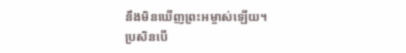នឹងមិនឃើញព្រះអម្ចាស់ឡើយ។
ប្រសិនបើ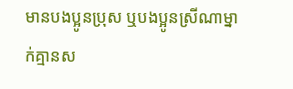មានបងប្អូនប្រុស ឬបងប្អូនស្រីណាម្នាក់គ្មានស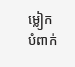ម្លៀកបំពាក់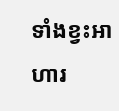ទាំងខ្វះអាហារ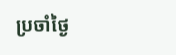ប្រចាំថ្ងៃ